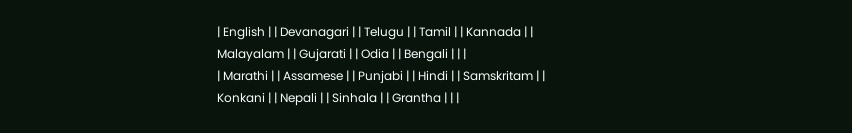| English | | Devanagari | | Telugu | | Tamil | | Kannada | | Malayalam | | Gujarati | | Odia | | Bengali | | |
| Marathi | | Assamese | | Punjabi | | Hindi | | Samskritam | | Konkani | | Nepali | | Sinhala | | Grantha | | |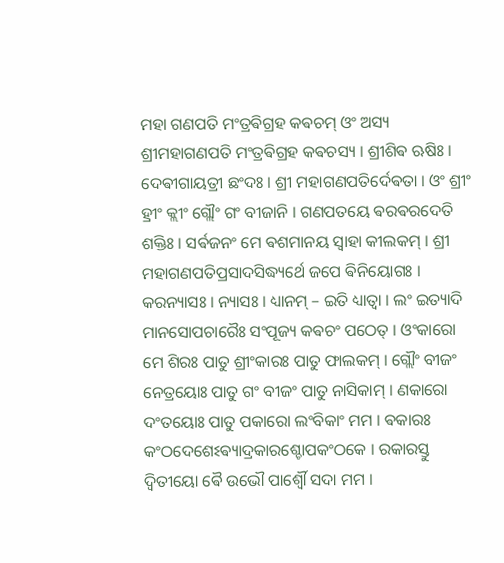ମହା ଗଣପତି ମଂତ୍ରଵିଗ୍ରହ କଵଚମ୍ ଓଂ ଅସ୍ୟ ଶ୍ରୀମହାଗଣପତି ମଂତ୍ରଵିଗ୍ରହ କଵଚସ୍ୟ । ଶ୍ରୀଶିଵ ଋଷିଃ । ଦେଵୀଗାୟତ୍ରୀ ଛଂଦଃ । ଶ୍ରୀ ମହାଗଣପତିର୍ଦେଵତା । ଓଂ ଶ୍ରୀଂ ହ୍ରୀଂ କ୍ଲୀଂ ଗ୍ଲୌଂ ଗଂ ବୀଜାନି । ଗଣପତୟେ ଵରଵରଦେତି ଶକ୍ତିଃ । ସର୍ଵଜନଂ ମେ ଵଶମାନୟ ସ୍ଵାହା କୀଲକମ୍ । ଶ୍ରୀ ମହାଗଣପତିପ୍ରସାଦସିଦ୍ଧ୍ୟର୍ଥେ ଜପେ ଵିନିୟୋଗଃ । କରନ୍ୟାସଃ । ନ୍ୟାସଃ । ଧ୍ୟାନମ୍ – ଇତି ଧ୍ୟାତ୍ଵା । ଲଂ ଇତ୍ୟାଦି ମାନସୋପଚାରୈଃ ସଂପୂଜ୍ୟ କଵଚଂ ପଠେତ୍ । ଓଂକାରୋ ମେ ଶିରଃ ପାତୁ ଶ୍ରୀଂକାରଃ ପାତୁ ଫାଲକମ୍ । ଗ୍ଲୌଂ ବୀଜଂ ନେତ୍ରୟୋଃ ପାତୁ ଗଂ ବୀଜଂ ପାତୁ ନାସିକାମ୍ । ଣକାରୋ ଦଂତୟୋଃ ପାତୁ ପକାରୋ ଲଂବିକାଂ ମମ । ଵକାରଃ କଂଠଦେଶେଽଵ୍ୟାଦ୍ରକାରଶ୍ଚୋପକଂଠକେ । ରକାରସ୍ତୁ ଦ୍ଵିତୀୟୋ ଵୈ ଉଭୌ ପାର୍ଶ୍ଵୌ ସଦା ମମ ।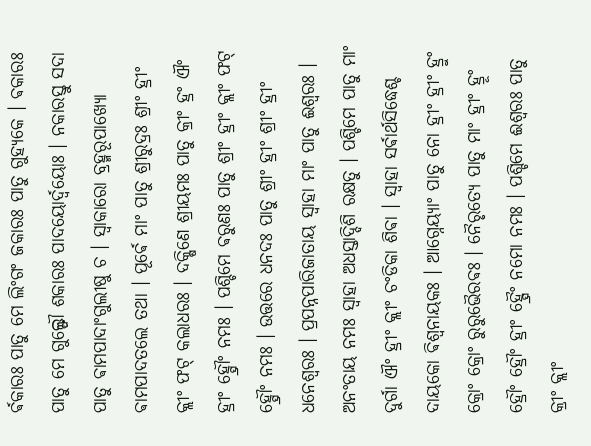ର୍ଵକାରଃ ପାତୁ ମେ ଲିଂଗଂ ଜକାରଃ ପାତୁ ଗୁହ୍ୟକେ । ଵକାରଃ ପାତୁ ମେ ଗୁଲ୍ଫୌ ଶକାରଃ ପାଦୟୋର୍ଦ୍ଵୟୋଃ । ନକାରସ୍ତୁ ସଦା ପାତୁ ଵାମପାଦାଂଗୁଲୀଷୁ ଚ । ସ୍ଵାକାରୋ ବ୍ରହ୍ମରୂପାଖ୍ୟୋ ଵାମପାଦତଲେ ତଥା । ପୂର୍ଵେ ମାଂ ପାତୁ ଶ୍ରୀରୁଦ୍ରଃ ଶ୍ରୀଂ ହ୍ରୀଂ କ୍ଲୀଂ ଫଟ୍ କଲାଧରଃ । ଦକ୍ଷିଣେ ଶ୍ରୀୟମଃ ପାତୁ କ୍ରୀଂ ହ୍ରଂ ଐଂ ହ୍ରୀଂ ହ୍ସ୍ରୌଂ ନମଃ । ପଶ୍ଚିମେ ଵରୁଣଃ ପାତୁ ଶ୍ରୀଂ ହ୍ରୀଂ କ୍ଲୀଂ ଫଟ୍ ହ୍ସ୍ରୌଂ ନମଃ । ଉତ୍ତରେ ଧନଦଃ ପାତୁ ଶ୍ରୀଂ ହ୍ରୀଂ ଶ୍ରୀଂ ହ୍ରୀଂ ଧନେଶ୍ଵରଃ । ପ୍ରପନ୍ନପାରିଜାତାୟ ସ୍ଵାହା ମାଂ ପାତୁ ଈଶ୍ଵରଃ । ଅନଂତାୟ ନମଃ ସ୍ଵାହା ଅଧସ୍ତାଦ୍ଦିଶି ରକ୍ଷତୁ । ପଶ୍ଚିମେ ପାତୁ ମାଂ ଦୁର୍ଗା ଐଂ ହ୍ରୀଂ କ୍ଲୀଂ ଚଂଡିକା ଶିଵା । ସ୍ଵାହା ସର୍ଵାର୍ଥସିଦ୍ଧେଶ୍ଚ ଦାୟକୋ ଵିଶ୍ଵନାୟକଃ । ଆଗ୍ନେୟ୍ୟାଂ ପାତୁ ନୋ ହ୍ରୀଂ ହ୍ରୀଂ ହ୍ରୁଂ କ୍ରୋଂ କ୍ରୋଂ ରୁରୁଭୈରଵଃ । ନୈରୃତ୍ୟେ ପାତୁ ମାଂ ହ୍ରୀଂ ହ୍ରୂଂ ହ୍ରୌଂ ହ୍ରୌଂ ହ୍ରୀଂ ହ୍ସ୍ରୈଂ ନମୋ ନମଃ । ପଶ୍ଚିମେ ଈଶ୍ଵରଃ ପାତୁ କ୍ରୀଂ କ୍ଲୀଂ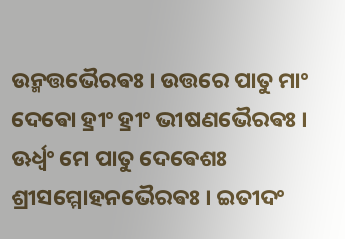ଉନ୍ମତ୍ତଭୈରଵଃ । ଉତ୍ତରେ ପାତୁ ମାଂ ଦେଵୋ ହ୍ରୀଂ ହ୍ରୀଂ ଭୀଷଣଭୈରଵଃ । ଊର୍ଧ୍ଵଂ ମେ ପାତୁ ଦେଵେଶଃ ଶ୍ରୀସମ୍ମୋହନଭୈରଵଃ । ଇତୀଦଂ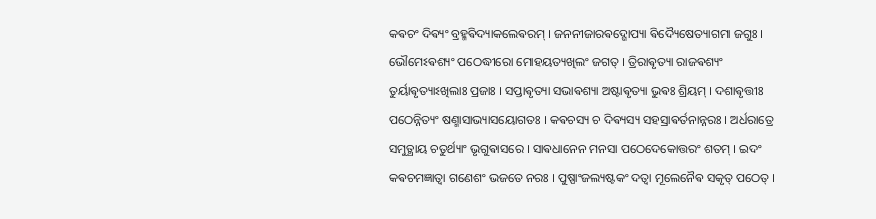କଵଚଂ ଦିଵ୍ୟଂ ବ୍ରହ୍ମଵିଦ୍ୟାକଲେଵରମ୍ । ଜନନୀଜାରଵଦ୍ଗୋପ୍ୟା ଵିଦ୍ୟୈଷେତ୍ୟାଗମା ଜଗୁଃ । ଭୌମେଽଵଶ୍ୟଂ ପଠେଦ୍ଧୀରୋ ମୋହୟତ୍ୟଖିଲଂ ଜଗତ୍ । ତ୍ରିରାଵୃତ୍ୟା ରାଜଵଶ୍ୟଂ ତୁର୍ୟାଵୃତ୍ୟାଽଖିଲାଃ ପ୍ରଜାଃ । ସପ୍ତାଵୃତ୍ୟା ସଭାଵଶ୍ୟା ଅଷ୍ଟାଵୃତ୍ୟା ଭୁଵଃ ଶ୍ରିୟମ୍ । ଦଶାଵୃତ୍ତୀଃ ପଠେନ୍ନିତ୍ୟଂ ଷଣ୍ମାସାଭ୍ୟାସୟୋଗତଃ । କଵଚସ୍ୟ ଚ ଦିଵ୍ୟସ୍ୟ ସହସ୍ରାଵର୍ତନାନ୍ନରଃ । ଅର୍ଧରାତ୍ରେ ସମୁତ୍ଥାୟ ଚତୁର୍ଥ୍ୟାଂ ଭୃଗୁଵାସରେ । ସାଵଧାନେନ ମନସା ପଠେଦେକୋତ୍ତରଂ ଶତମ୍ । ଇଦଂ କଵଚମଜ୍ଞାତ୍ଵା ଗଣେଶଂ ଭଜତେ ନରଃ । ପୁଷ୍ପାଂଜଲ୍ୟଷ୍ଟକଂ ଦତ୍ଵା ମୂଲେନୈଵ ସକୃତ୍ ପଠେତ୍ ।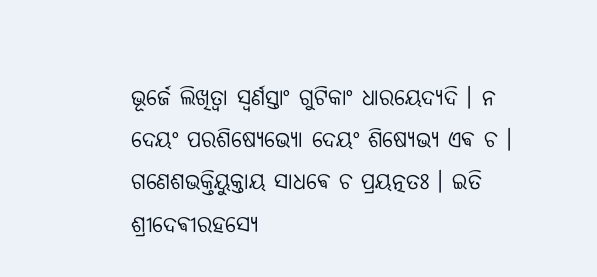ଭୂର୍ଜେ ଲିଖିତ୍ଵା ସ୍ଵର୍ଣସ୍ତାଂ ଗୁଟିକାଂ ଧାରୟେଦ୍ୟଦି । ନ ଦେୟଂ ପରଶିଷ୍ୟେଭ୍ୟୋ ଦେୟଂ ଶିଷ୍ୟେଭ୍ୟ ଏଵ ଚ । ଗଣେଶଭକ୍ତିୟୁକ୍ତାୟ ସାଧଵେ ଚ ପ୍ରୟତ୍ନତଃ । ଇତି ଶ୍ରୀଦେଵୀରହସ୍ୟେ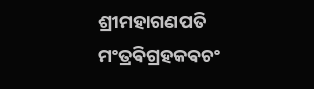ଶ୍ରୀମହାଗଣପତି ମଂତ୍ରଵିଗ୍ରହକଵଚଂ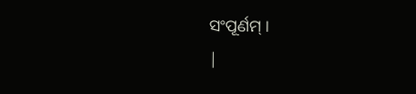ସଂପୂର୍ଣମ୍ ।
|